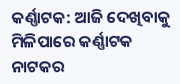କର୍ଣ୍ଣାଟକ: ଆଜି ଦେଖିବାକୁ ମିଳିପାରେ କର୍ଣ୍ଣାଟକ ନାଟକର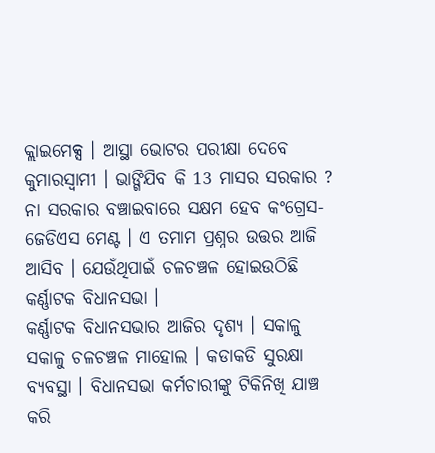କ୍ଲାଇମେକ୍ସ । ଆସ୍ଥା ଭୋଟର ପରୀକ୍ଷା ଦେବେ କୁମାରସ୍ବାମୀ । ଭାଙ୍ଗିଯିବ କି 13 ମାସର ସରକାର ? ନା ସରକାର ବଞ୍ଚାଇବାରେ ସକ୍ଷମ ହେବ କଂଗ୍ରେସ-ଜେଡିଏସ ମେଣ୍ଟ । ଏ ତମାମ ପ୍ରଶ୍ନର ଉତ୍ତର ଆଜି ଆସିବ । ଯେଉଁଥିପାଇଁ ଚଳଚଞ୍ଚଳ ହୋଇଉଠିଛି କର୍ଣ୍ଣାଟକ ବିଧାନସଭା ।
କର୍ଣ୍ଣାଟକ ବିଧାନସଭାର ଆଜିର ଦୃଶ୍ୟ । ସକାଳୁ ସକାଳୁ ଚଳଚଞ୍ଚଳ ମାହୋଲ । କଡାକଡି ସୁରକ୍ଷା ବ୍ୟବସ୍ଥା । ବିଧାନସଭା କର୍ମଚାରୀଙ୍କୁ ଟିକିନିଖି ଯାଞ୍ଚ କରି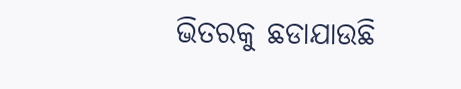ଭିତରକୁ ଛଡାଯାଉଛି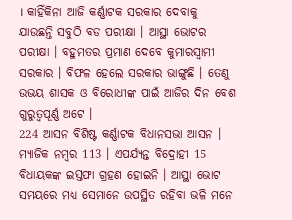। କାହିଁକିନା ଆଜି କର୍ଣ୍ଣାଟକ ସରକାର ଦେବାକୁ ଯାଉଛନ୍ତି ସବୁଠି ବଡ ପରୀକ୍ଷା । ଆସ୍ଥା ଭୋଟର ପରୀକ୍ଷା । ବହୁମତର ପ୍ରମାଣ ଦେବେ କୁମାରସ୍ବାମୀ ସରକାର । ବିଫଳ ହେଲେ ସରକାର ଭାଙ୍ଗୁଛି । ତେଣୁ ଉଭୟ ଶାସକ ଓ ବିରୋଧୀଙ୍କ ପାଇଁ ଆଜିର ଦିନ ବେଶ ଗୁରୁତ୍ବପୂର୍ଣ୍ଣ ଅଟେ ।
224 ଆସନ ବିଶିଷ୍ଟ କର୍ଣ୍ଣାଟକ ବିଧାନସଭା ଆସନ । ମ୍ୟାଜିକ ନମ୍ବର 113 । ଏପର୍ଯ୍ୟନ୍ତ ବିଦ୍ରୋହୀ 15 ବିଧାୟକଙ୍କ ଇସ୍ତଫା ଗ୍ରହଣ ହୋଇନି । ଆସ୍ଥା ଭୋଟ ସମୟରେ ମଧ୍ୟ ସେମାନେ ଉପସ୍ଥିତ ରହିବା ଭଳି ମନେ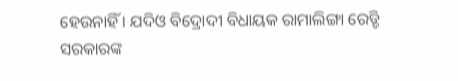ହେଉନାହିଁ । ଯଦିଓ ବିଦ୍ରୋଦୀ ବିଧାୟକ ରାମାଲିଙ୍ଗା ରେଡ୍ଡି ସରକାରଙ୍କ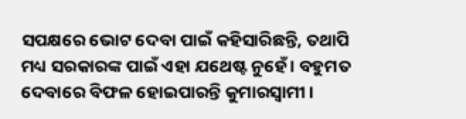ସପକ୍ଷରେ ଭୋଟ ଦେବା ପାଇଁ କହିସାରିଛନ୍ତି, ତଥାପି ମଧ୍ୟ ସରକାରଙ୍କ ପାଇଁ ଏହା ଯଥେଷ୍ଟ ନୁହେଁ । ବହୁମତ ଦେବାରେ ବିଫଳ ହୋଇପାରନ୍ତି କୁମାରସ୍ବାମୀ ।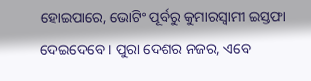ହୋଇପାରେ, ଭୋଟିଂ ପୂର୍ବରୁ କୁମାରସ୍ବାମୀ ଇସ୍ତଫା ଦେଇଦେବେ । ପୁରା ଦେଶର ନଜର, ଏବେ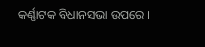କର୍ଣ୍ଣାଟକ ବିଧାନସଭା ଉପରେ ।